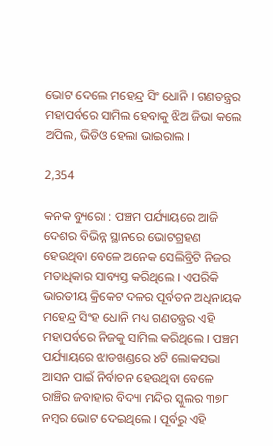ଭୋଟ ଦେଲେ ମହେନ୍ଦ୍ର ସିଂ ଧୋନି । ଗଣତନ୍ତ୍ରର ମହାପର୍ବରେ ସାମିଲ ହେବାକୁ ଝିଅ ଜିଭା କଲେ ଅପିଲ, ଭିଡିଓ ହେଲା ଭାଇରାଲ ।

2,354

କନକ ବ୍ୟୁରୋ : ପଞ୍ଚମ ପର୍ଯ୍ୟାୟରେ ଆଜି ଦେଶର ବିଭିନ୍ନ ସ୍ଥାନରେ ଭୋଟଗ୍ରହଣ ହେଉଥିବା ବେଳେ ଅନେକ ସେଲିବ୍ରିଟି ନିଜର ମତାଧିକାର ସାବ୍ୟସ୍ତ କରିଥିଲେ । ଏପରିକି ଭାରତୀୟ କ୍ରିକେଟ ଦଳର ପୂର୍ବତନ ଅଧିନାୟକ ମହେନ୍ଦ୍ର ସିଂହ ଧୋନି ମଧ୍ୟ ଗଣତନ୍ତ୍ରର ଏହି ମହାପର୍ବରେ ନିଜକୁ ସାମିଲ କରିଥିଲେ । ପଞ୍ଚମ ପର୍ଯ୍ୟାୟରେ ଝାଡଖଣ୍ଡରେ ୪ଟି ଲୋକସଭା ଆସନ ପାଇଁ ନିର୍ବାଚନ ହେଉଥିବା ବେଳେ  ରାଞ୍ଚିର ଜବାହାର ବିଦ୍ୟା ମନ୍ଦିର ସ୍କୁଲର ୩୭୮ ନମ୍ବର ଭୋଟ ଦେଇଥିଲେ । ପୂର୍ବରୁ ଏହି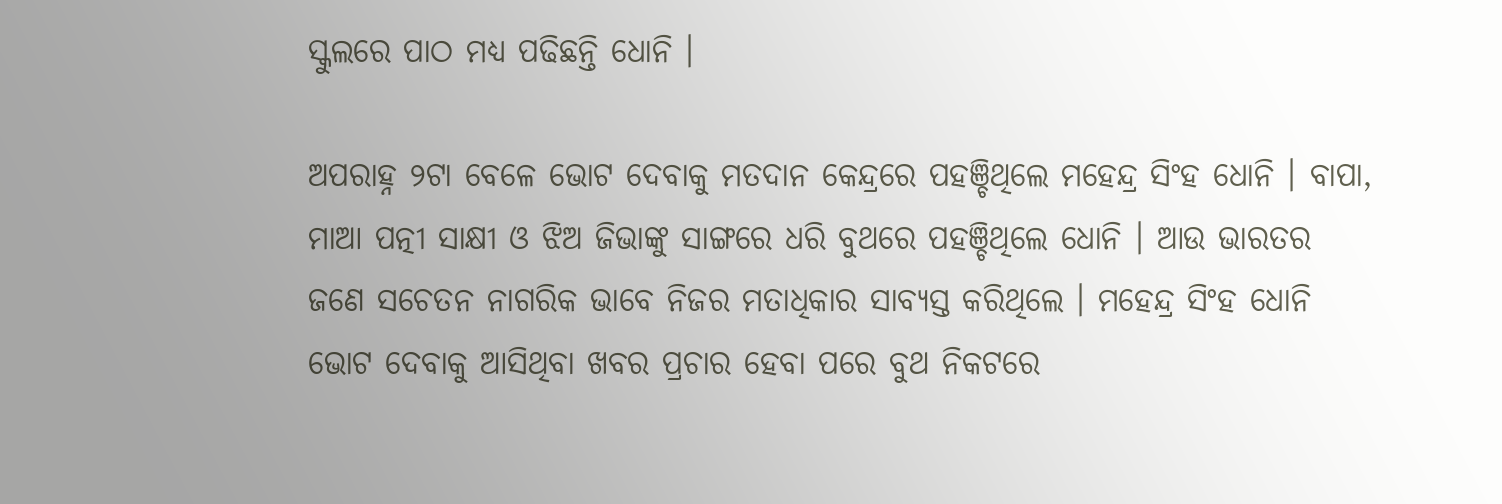ସ୍କୁଲରେ ପାଠ ମଧ୍ୟ ପଢିଛନ୍ତି ଧୋନି ।

ଅପରାହ୍ନ ୨ଟା ବେଳେ ଭୋଟ ଦେବାକୁ ମତଦାନ କେନ୍ଦ୍ରରେ ପହଞ୍ଚିଥିଲେ ମହେନ୍ଦ୍ର ସିଂହ ଧୋନି । ବାପା, ମାଆ ପତ୍ନୀ ସାକ୍ଷୀ ଓ ଝିଅ ଜିଭାଙ୍କୁ ସାଙ୍ଗରେ ଧରି ବୁଥରେ ପହଞ୍ଚିଥିଲେ ଧୋନି । ଆଉ ଭାରତର ଜଣେ ସଚେତନ ନାଗରିକ ଭାବେ ନିଜର ମତାଧିକାର ସାବ୍ୟସ୍ତ କରିଥିଲେ । ମହେନ୍ଦ୍ର ସିଂହ ଧୋନି ଭୋଟ ଦେବାକୁ ଆସିଥିବା ଖବର ପ୍ରଚାର ହେବା ପରେ ବୁଥ ନିକଟରେ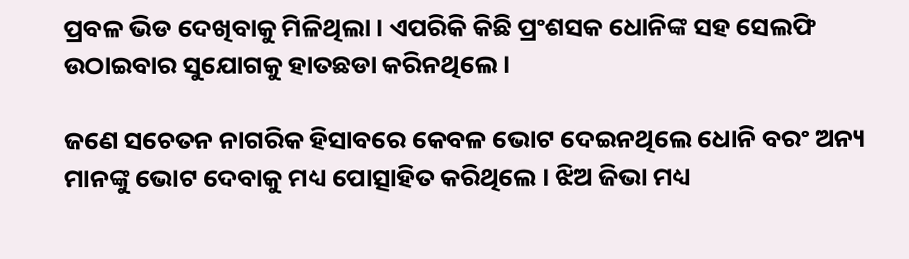ପ୍ରବଳ ଭିଡ ଦେଖିବାକୁ ମିଳିଥିଲା । ଏପରିକି କିଛି ପ୍ରଂଶସକ ଧୋନିଙ୍କ ସହ ସେଲଫି ଉଠାଇବାର ସୁଯୋଗକୁ ହାତଛଡା କରିନଥିଲେ ।

ଜଣେ ସଚେତନ ନାଗରିକ ହିସାବରେ କେବଳ ଭୋଟ ଦେଇନଥିଲେ ଧୋନି ବରଂ ଅନ୍ୟ ମାନଙ୍କୁ ଭୋଟ ଦେବାକୁ ମଧ୍ୟ ପୋତ୍ସାହିତ କରିଥିଲେ । ଝିଅ ଜିଭା ମଧ୍ୟ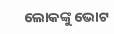ଲୋକଙ୍କୁ ଭୋଟ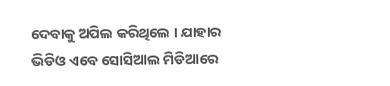ଦେବାକୁ ଅପିଲ କରିଥିଲେ । ଯାହାର ଭିଡିଓ ଏବେ ସୋସିଆଲ ମିଡିଆରେ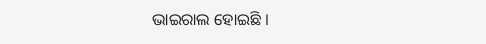ଭାଇରାଲ ହୋଇଛି ।